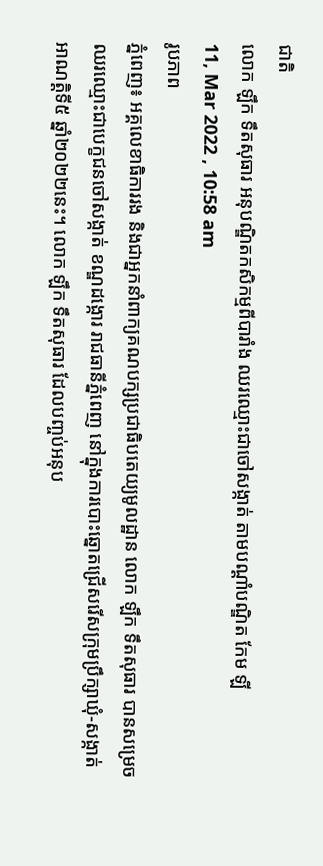ជាតិ
លោក ឡឹក ទឹតសុធារ អនុបណ្ឌិតកសិកម្មពីបារាំង ឈរឈ្មោះជាចៅសង្កាត់ តាមបណ្ដាំបណ្ឌិត កែម ឡី
11, Mar 2022 , 10:58 am
រូបភាព
ភ្នំពេញ៖ អគ្គលេខាធិការរង និងជាអ្នកនាំពាក្យគណបក្សប្រជាធិបតេយ្យមូលដ្ឋាន លោក ឡឹក ទឹតសុធារ បានសម្រេចឈរឈ្មោះជាបេក្ខជនចៅសង្កាត់ ខណ្ឌដង្កោរ រាជធានីភ្នំពេញ នៅក្នុងការបោះឆ្នោតជ្រើសរើសក្រុមប្រឹក្សាឃុំ-សង្កាត់ អាណត្តិទី៥ ឆ្នាំ២០២២នេះ។ លោក ឡឹក ទឹតសុធារ ដែលបញ្ចប់អនុប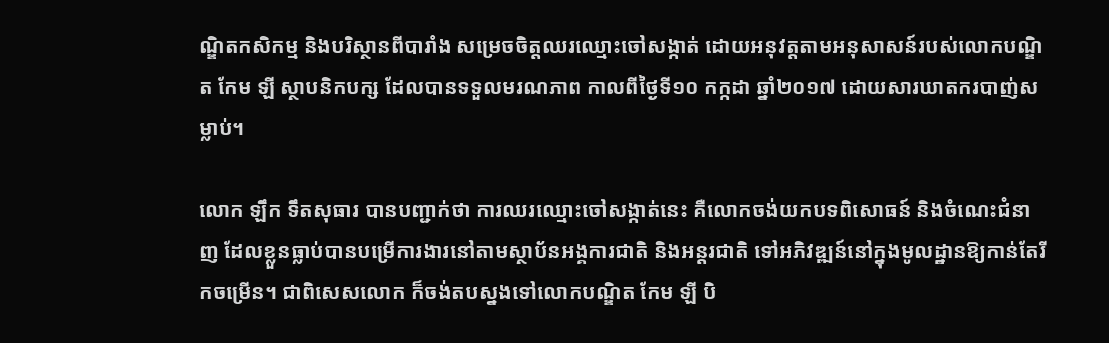ណ្ឌិតកសិកម្ម និងបរិស្ថានពីបារាំង សម្រេចចិត្តឈរឈ្មោះចៅសង្កាត់ ដោយអនុវត្តតាមអនុសាសន៍របស់លោកបណ្ឌិត កែម ឡី ស្ថាបនិកបក្ស ដែលបានទទួលមរណភាព កាលពីថ្ងៃទី១០ កក្កដា ឆ្នាំ២០១៧ ដោយសារឃាតករបាញ់សម្លាប់។

លោក ឡឹក ទឹតសុធារ បានបញ្ជាក់ថា ការឈរឈ្មោះចៅសង្កាត់នេះ គឺលោកចង់យកបទពិសោធន៍ និងចំណេះជំនាញ ដែលខ្លួនធ្លាប់បានបម្រើការងារនៅតាមស្ថាប័នអង្គការជាតិ និងអន្តរជាតិ ទៅអភិវឌ្ឍន៍នៅក្នុងមូលដ្ឋានឱ្យកាន់តែរីកចម្រើន។ ជាពិសេសលោក ក៏ចង់តបស្នងទៅលោកបណ្ឌិត កែម ឡី បិ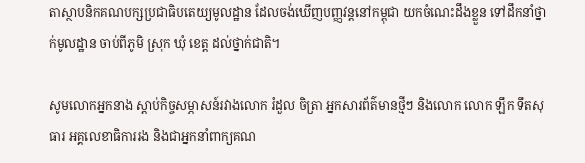តាស្ថាបនិកគណបក្សប្រជាធិបតេយ្យមូលដ្ឋាន ដែលចង់ឃើញបញ្ញវន្តនៅកម្ពុជា យកចំណេះដឹងខ្លួន ទៅដឹកនាំថ្នាក់មូលដ្ឋាន ចាប់ពីភូមិ ស្រុក ឃុំ ខេត្ត ដល់ថ្នាក់ជាតិ។

សូមលោកអ្នកនាង ស្ដាប់កិច្ចសម្ភាសន៍រវាងលោក រំដួល ចិត្រា អ្នកសារព័ត៌មានថ្មីៗ និងលោក លោក ឡឹក ទឹតសុធារ អគ្គលេខាធិការរង និងជាអ្នកនាំពាក្យគណ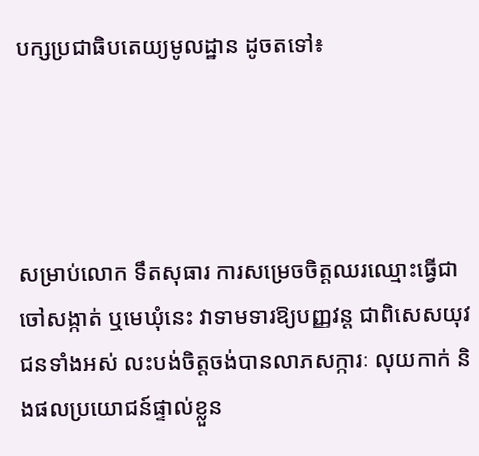បក្សប្រជាធិបតេយ្យមូលដ្ឋាន ដូចតទៅ៖




សម្រាប់លោក ទឹតសុធារ ការសម្រេចចិត្តឈរឈ្មោះធ្វើជាចៅសង្កាត់ ឬមេឃុំនេះ វាទាមទារឱ្យបញ្ញវន្ត ជាពិសេសយុវជនទាំងអស់ លះបង់ចិត្តចង់បានលាភសក្ការៈ លុយកាក់ និងផលប្រយោជន៍ផ្ទាល់ខ្លួន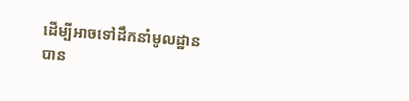ដើម្បីអាចទៅដឹកនាំមូលដ្ឋានបាន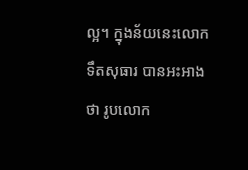ល្អ។ ក្នុងន័យនេះលោក ទឹតសុធារ បានអះអាងថា រូបលោក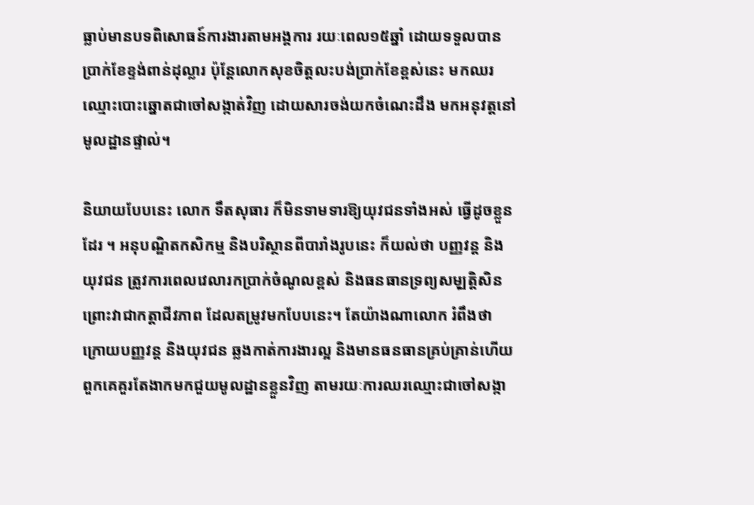ធ្លាប់មានបទពិសោធន៍ការងារតាមអង្គការ រយៈពេល១៥ឆ្នាំ ដោយទទួលបានប្រាក់ខែខ្ទង់ពាន់ដុល្លារ ប៉ុន្តែលោកសុខចិត្តលះបង់ប្រាក់ខែខ្ពស់នេះ មកឈរឈ្មោះបោះឆ្នោតជាចៅសង្កាត់វិញ ដោយសារចង់យកចំណេះដឹង មកអនុវត្តនៅមូលដ្ឋានផ្ទាល់។

និយាយបែបនេះ លោក ទឹតសុធារ ក៏មិនទាមទារឱ្យយុវជនទាំងអស់ ធ្វើដូចខ្លួនដែរ ។ អនុបណ្ឌិតកសិកម្ម និងបរិស្ថានពីបារាំងរូបនេះ ក៏យល់ថា បញ្ញវន្ត និងយុវជន ត្រូវការពេលវេលារកប្រាក់ចំណូលខ្ពស់ និងធនធានទ្រព្យសមុ្បត្តិសិន ព្រោះវាជាកត្តាជីវភាព ដែលតម្រូវមកបែបនេះ។ តែយ៉ាងណាលោក រំពឹងថា ក្រោយបញ្ញវន្ត និងយុវជន ឆ្លងកាត់ការងារល្អ និងមានធនធានគ្រប់គ្រាន់ហើយ ពួកគេគួរតែងាកមកជួយមូលដ្ឋានខ្លួនវិញ តាមរយៈការឈរឈ្មោះជាចៅសង្កា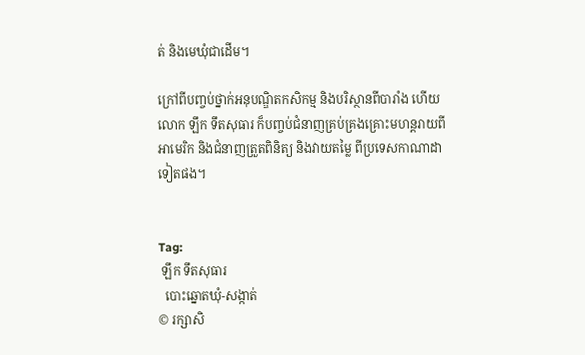ត់ និងមេឃុំជាដើម។

ក្រៅពីបញ្ចប់ថ្នាក់អនុបណ្ឌិតកសិកម្ម និងបរិស្ថានពីបារាំង ហើយ លោក ឡឹក ទឹតសុធារ ក៏បញ្ចប់ជំនាញគ្រប់គ្រងគ្រោះមហន្តរាយពីអាមេរិក និងជំនាញត្រួតពិនិត្យ និងវាយតម្លៃ ពីប្រទេសកាណាដាទៀតផង។


Tag:
 ឡឹក ទឹតសុធារ
  បោះឆ្នោតឃុំ-សង្កាត់
© រក្សាសិ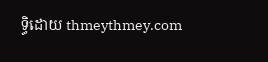ទ្ធិដោយ thmeythmey.com